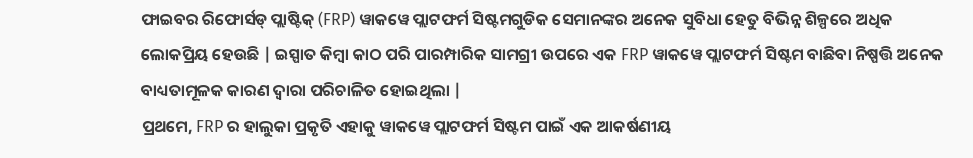ଫାଇବର ରିଫୋର୍ସଡ୍ ପ୍ଲାଷ୍ଟିକ୍ (FRP) ୱାକୱେ ପ୍ଲାଟଫର୍ମ ସିଷ୍ଟମଗୁଡିକ ସେମାନଙ୍କର ଅନେକ ସୁବିଧା ହେତୁ ବିଭିନ୍ନ ଶିଳ୍ପରେ ଅଧିକ ଲୋକପ୍ରିୟ ହେଉଛି | ଇସ୍ପାତ କିମ୍ବା କାଠ ପରି ପାରମ୍ପାରିକ ସାମଗ୍ରୀ ଉପରେ ଏକ FRP ୱାକୱେ ପ୍ଲାଟଫର୍ମ ସିଷ୍ଟମ ବାଛିବା ନିଷ୍ପତ୍ତି ଅନେକ ବାଧ୍ୟତାମୂଳକ କାରଣ ଦ୍ୱାରା ପରିଚାଳିତ ହୋଇଥିଲା |
ପ୍ରଥମେ, FRP ର ହାଲୁକା ପ୍ରକୃତି ଏହାକୁ ୱାକୱେ ପ୍ଲାଟଫର୍ମ ସିଷ୍ଟମ ପାଇଁ ଏକ ଆକର୍ଷଣୀୟ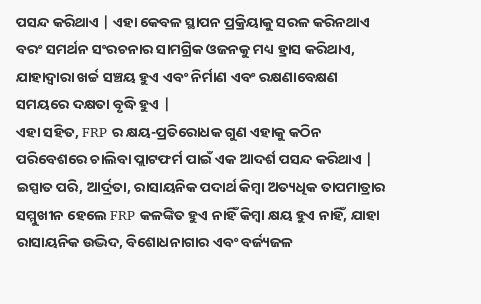ପସନ୍ଦ କରିଥାଏ | ଏହା କେବଳ ସ୍ଥାପନ ପ୍ରକ୍ରିୟାକୁ ସରଳ କରିନଥାଏ ବରଂ ସମର୍ଥନ ସଂରଚନାର ସାମଗ୍ରିକ ଓଜନକୁ ମଧ୍ୟ ହ୍ରାସ କରିଥାଏ, ଯାହାଦ୍ୱାରା ଖର୍ଚ୍ଚ ସଞ୍ଚୟ ହୁଏ ଏବଂ ନିର୍ମାଣ ଏବଂ ରକ୍ଷଣାବେକ୍ଷଣ ସମୟରେ ଦକ୍ଷତା ବୃଦ୍ଧି ହୁଏ |
ଏହା ସହିତ, FRP ର କ୍ଷୟ-ପ୍ରତିରୋଧକ ଗୁଣ ଏହାକୁ କଠିନ ପରିବେଶରେ ଚାଲିବା ପ୍ଲାଟଫର୍ମ ପାଇଁ ଏକ ଆଦର୍ଶ ପସନ୍ଦ କରିଥାଏ | ଇସ୍ପାତ ପରି, ଆର୍ଦ୍ରତା, ରାସାୟନିକ ପଦାର୍ଥ କିମ୍ବା ଅତ୍ୟଧିକ ତାପମାତ୍ରାର ସମ୍ମୁଖୀନ ହେଲେ FRP କଳଙ୍କିତ ହୁଏ ନାହିଁ କିମ୍ବା କ୍ଷୟ ହୁଏ ନାହିଁ, ଯାହା ରାସାୟନିକ ଉଦ୍ଭିଦ, ବିଶୋଧନାଗାର ଏବଂ ବର୍ଜ୍ୟଜଳ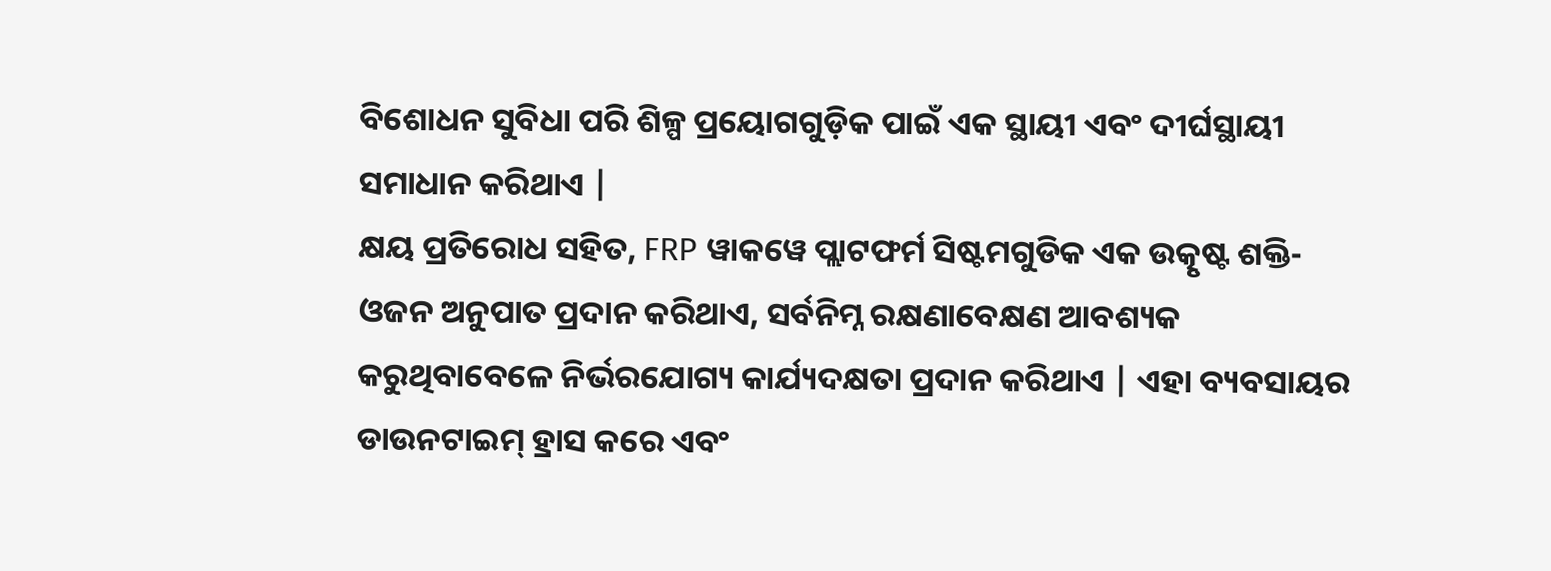ବିଶୋଧନ ସୁବିଧା ପରି ଶିଳ୍ପ ପ୍ରୟୋଗଗୁଡ଼ିକ ପାଇଁ ଏକ ସ୍ଥାୟୀ ଏବଂ ଦୀର୍ଘସ୍ଥାୟୀ ସମାଧାନ କରିଥାଏ |
କ୍ଷୟ ପ୍ରତିରୋଧ ସହିତ, FRP ୱାକୱେ ପ୍ଲାଟଫର୍ମ ସିଷ୍ଟମଗୁଡିକ ଏକ ଉତ୍କୃଷ୍ଟ ଶକ୍ତି-ଓଜନ ଅନୁପାତ ପ୍ରଦାନ କରିଥାଏ, ସର୍ବନିମ୍ନ ରକ୍ଷଣାବେକ୍ଷଣ ଆବଶ୍ୟକ କରୁଥିବାବେଳେ ନିର୍ଭରଯୋଗ୍ୟ କାର୍ଯ୍ୟଦକ୍ଷତା ପ୍ରଦାନ କରିଥାଏ | ଏହା ବ୍ୟବସାୟର ଡାଉନଟାଇମ୍ ହ୍ରାସ କରେ ଏବଂ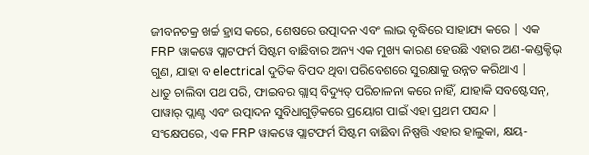ଜୀବନଚକ୍ର ଖର୍ଚ୍ଚ ହ୍ରାସ କରେ, ଶେଷରେ ଉତ୍ପାଦନ ଏବଂ ଲାଭ ବୃଦ୍ଧିରେ ସାହାଯ୍ୟ କରେ | ଏକ FRP ୱାକୱେ ପ୍ଲାଟଫର୍ମ ସିଷ୍ଟମ ବାଛିବାର ଅନ୍ୟ ଏକ ମୁଖ୍ୟ କାରଣ ହେଉଛି ଏହାର ଅଣ-କଣ୍ଡକ୍ଟିଭ୍ ଗୁଣ, ଯାହା ବ electrical ଦୁତିକ ବିପଦ ଥିବା ପରିବେଶରେ ସୁରକ୍ଷାକୁ ଉନ୍ନତ କରିଥାଏ |
ଧାତୁ ଚାଲିବା ପଥ ପରି, ଫାଇବର ଗ୍ଲାସ୍ ବିଦ୍ୟୁତ୍ ପରିଚାଳନା କରେ ନାହିଁ, ଯାହାକି ସବଷ୍ଟେସନ୍, ପାୱାର୍ ପ୍ଲାଣ୍ଟ ଏବଂ ଉତ୍ପାଦନ ସୁବିଧାଗୁଡ଼ିକରେ ପ୍ରୟୋଗ ପାଇଁ ଏହା ପ୍ରଥମ ପସନ୍ଦ |
ସଂକ୍ଷେପରେ, ଏକ FRP ୱାକୱେ ପ୍ଲାଟଫର୍ମ ସିଷ୍ଟମ ବାଛିବା ନିଷ୍ପତ୍ତି ଏହାର ହାଲୁକା, କ୍ଷୟ-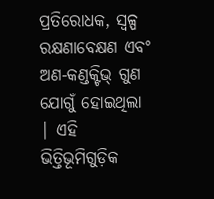ପ୍ରତିରୋଧକ, ସ୍ୱଳ୍ପ ରକ୍ଷଣାବେକ୍ଷଣ ଏବଂ ଅଣ-କଣ୍ଡକ୍ଟିଭ୍ ଗୁଣ ଯୋଗୁଁ ହୋଇଥିଲା | ଏହି ଭିତ୍ତିଭୂମିଗୁଡ଼ିକ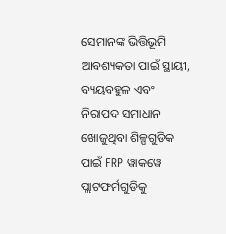ସେମାନଙ୍କ ଭିତ୍ତିଭୂମି ଆବଶ୍ୟକତା ପାଇଁ ସ୍ଥାୟୀ, ବ୍ୟୟବହୁଳ ଏବଂ ନିରାପଦ ସମାଧାନ ଖୋଜୁଥିବା ଶିଳ୍ପଗୁଡିକ ପାଇଁ FRP ୱାକୱେ ପ୍ଲାଟଫର୍ମଗୁଡିକୁ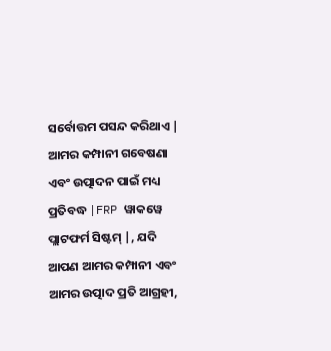ସର୍ବୋତ୍ତମ ପସନ୍ଦ କରିଥାଏ | ଆମର କମ୍ପାନୀ ଗବେଷଣା ଏବଂ ଉତ୍ପାଦନ ପାଇଁ ମଧ୍ୟ ପ୍ରତିବଦ୍ଧ |FRP ୱାକୱେ ପ୍ଲାଟଫର୍ମ ସିଷ୍ଟମ୍ |, ଯଦି ଆପଣ ଆମର କମ୍ପାନୀ ଏବଂ ଆମର ଉତ୍ପାଦ ପ୍ରତି ଆଗ୍ରହୀ,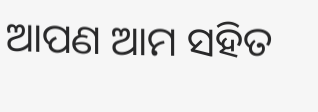ଆପଣ ଆମ ସହିତ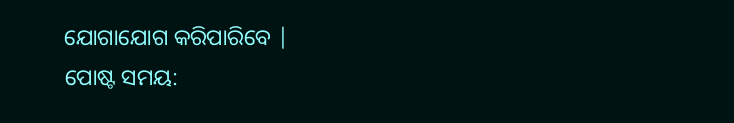ଯୋଗାଯୋଗ କରିପାରିବେ |
ପୋଷ୍ଟ ସମୟ: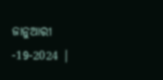ଜାନୁଆରୀ -19-2024 |